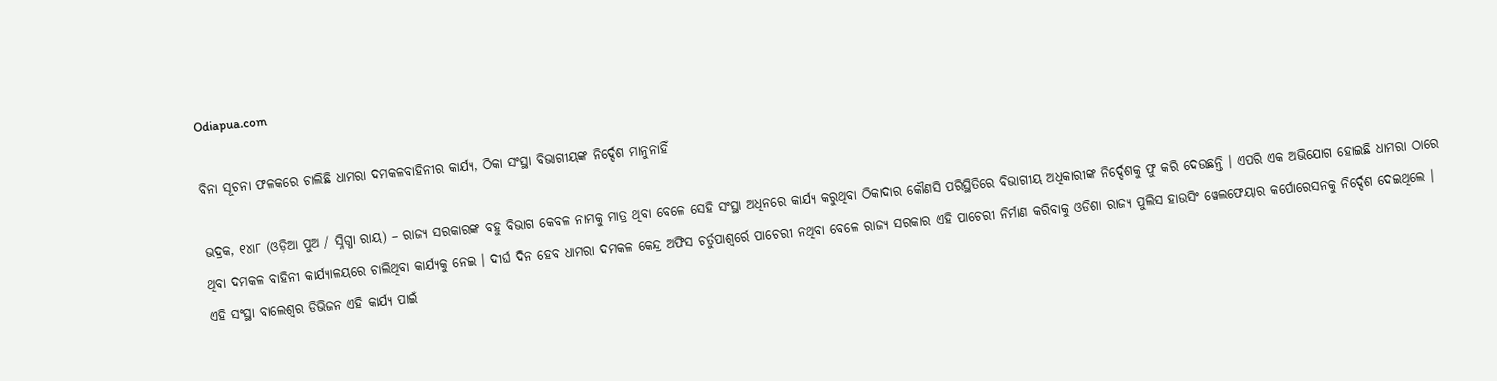Odiapua.com

ବିନା ସୂଚନା ଫଳକରେ ଚାଲିଛି ଧାମରା ଦମକଳବାହିନୀର କାର୍ଯ୍ୟ, ଠିକା ସଂସ୍ଥା ବିଭାଗୀୟଙ୍କ ନିର୍ଦ୍ଦେଶ ମାନୁନାହିଁ

ଭଦ୍ରକ, ୧୪ା୮ (ଓଡ଼ିଆ ପୁଅ / ସ୍ନିଗ୍ଧା ରାୟ) – ରାଜ୍ୟ ସରକାରଙ୍କ ବହୁ ବିଭାଗ କେବଳ ନାମକୁ ମାତ୍ର ଥିବା ବେଳେ ସେହି ସଂସ୍ଥା ଅଧିନରେ କାର୍ଯ୍ୟ କରୁଥିବା ଠିକାଦାର କୌଣସି ପରିସ୍ଥିତିରେ ବିଭାଗୀୟ ଅଧିକାରୀଙ୍କ ନିର୍ଦ୍ଦେଶକୁ ଫୁ କରି ଦେଉଛନ୍ତି । ଏପରି ଏକ ଅଭିଯୋଗ ହୋଇଛି ଧାମରା ଠାରେ ଥିବା ଦମକଳ ବାହିନୀ କାର୍ଯ୍ୟାଳୟରେ ଚାଲିଥିବା କାର୍ଯ୍ୟକୁ ନେଇ । ଦୀର୍ଘ ଦିନ ହେବ ଧାମରା ଦମକଳ କେନ୍ଦ୍ର ଅଫିସ ଚର୍ତୁପାଶ୍ୱର୍ରେ ପାଚେରୀ ନଥିବା ବେଳେ ରାଜ୍ୟ ସରକାର ଏହି ପାଚେରୀ ନିର୍ମାଣ କରିବାକୁ ଓଡିଶା ରାଜ୍ୟ ପୁଲିସ ହାଉସିଂ ୱେଲଫେୟାର କର୍ପୋରେସନକୁ ନିର୍ଦ୍ଦେଶ ଦେଇଥିଲେ । ଏହି ସଂସ୍ଥା ବାଲେଶ୍ୱର ଡିଭିଜନ ଏହି କାର୍ଯ୍ୟ ପାଇଁ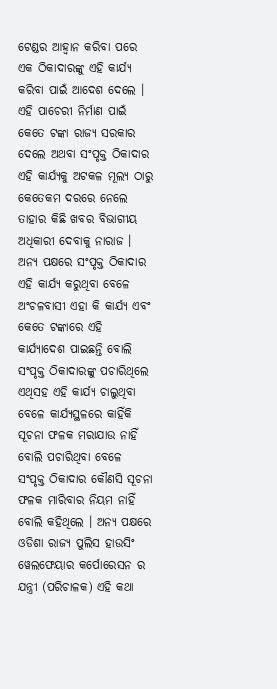ଟେଣ୍ଡର ଆହ୍ୱାନ କରିବା ପରେ ଏକ ଠିକାଦାରଙ୍କୁ ଏହି କାର୍ଯ୍ୟ କରିବା ପାଇଁ ଆଦେଶ ଦେଲେ । ଏହି ପାଚେରୀ ନିର୍ମାଣ ପାଇଁ କେତେ ଟଙ୍କା ରାଜ୍ୟ ସରକାର ଦେଲେ ଅଥବା ସଂପୃକ୍ତ ଠିକାଦାର ଏହି କାର୍ଯ୍ୟକୁ ଅଟକଳ ମୂଲ୍ୟ ଠାରୁ କେତେକମ ଦରରେ ନେଲେ ତାହାର କିଛି ଖବର ବିଭାଗୀୟ ଅଧିକାରୀ ଦେବାକୁ ନାରାଜ । ଅନ୍ୟ ପକ୍ଷରେ ସଂପୃକ୍ତ ଠିକାଦାର ଏହି କାର୍ଯ୍ୟ କରୁଥିବା ବେଳେ ଅଂଚଳବାସୀ ଏହା କି କାର୍ଯ୍ୟ ଏବଂ କେତେ ଟଙ୍କାରେ ଏହି କାର୍ଯ୍ୟାଦେଶ ପାଇଛନ୍ତି ବୋଲି ସଂପୃକ୍ତ ଠିକାଦାରଙ୍କୁ ପଚାରିଥିଲେ ଏଥିସହ ଏହି କାର୍ଯ୍ୟ ଚାଲୁଥିବା ବେଳେ କାର୍ଯ୍ୟସ୍ଥଳରେ କାହିଁକି ସୂଚନା ଫଳକ ମରାଯାଉ ନାହିଁ ବୋଲି ପଚାରିଥିବା ବେଳେ ସଂପୃକ୍ତ ଠିକାଦାର କୌଣସି ସୂଚନା ଫଳକ ମାରିବାର ନିୟମ ନାହିଁ ବୋଲି କହିଥିଲେ । ଅନ୍ୟ ପକ୍ଷରେ ଓଡିଶା ରାଜ୍ୟ ପୁଲିସ ହାଉସିଂ ୱେଲଫେୟାର କର୍ପୋରେସନ ର ଯନ୍ତ୍ରୀ (ପରିଚାଳକ) ଏହି କଥା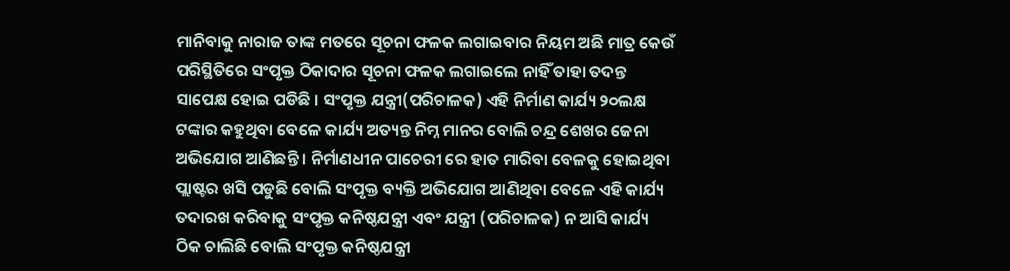ମାନିବାକୁ ନାରାଜ ତାଙ୍କ ମତରେ ସୂଚନା ଫଳକ ଲଗାଇବାର ନିୟମ ଅଛି ମାତ୍ର କେଉଁ ପରିସ୍ଥିତିରେ ସଂପୃକ୍ତ ଠିକାଦାର ସୂଚନା ଫଳକ ଲଗାଇଲେ ନାହିଁ ତାହା ତଦନ୍ତ ସାପେକ୍ଷ ହୋଇ ପଡିଛି । ସଂପୃକ୍ତ ଯନ୍ତ୍ରୀ(ପରିଚାଳକ) ଏହି ନିର୍ମାଣ କାର୍ଯ୍ୟ ୨୦ଲକ୍ଷ ଟଙ୍କାର କହୁଥିବା ବେଳେ କାର୍ଯ୍ୟ ଅତ୍ୟନ୍ତ ନିମ୍ନ ମାନର ବୋଲି ଚନ୍ଦ୍ର ଶେଖର ଜେନା ଅଭିଯୋଗ ଆଣିଛନ୍ତି । ନିର୍ମାଣଧୀନ ପାଚେରୀ ରେ ହାତ ମାରିବା ବେଳକୁ ହୋଇଥିବା ପ୍ଲାଷ୍ଟର ଖସି ପଡୁଛି ବୋଲି ସଂପୃକ୍ତ ବ୍ୟକ୍ତି ଅଭିଯୋଗ ଆଣିଥିବା ବେଳେ ଏହି କାର୍ଯ୍ୟ ତଦାରଖ କରିବାକୁ ସଂପୃକ୍ତ କନିଷ୍ଠଯନ୍ତ୍ରୀ ଏବଂ ଯନ୍ତ୍ରୀ (ପରିଚାଳକ) ନ ଆସି କାର୍ଯ୍ୟ ଠିକ ଚାଲିଛି ବୋଲି ସଂପୃକ୍ତ କନିଷ୍ଠଯନ୍ତ୍ରୀ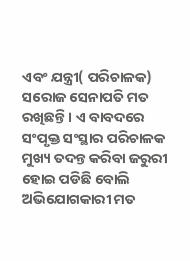ଏବଂ ଯନ୍ତ୍ରୀ( ପରିଚାଳକ) ସରୋଜ ସେନାପତି ମତ ରଖିଛନ୍ତି । ଏ ବାବଦରେ ସଂପୃକ୍ତ ସଂସ୍ଥାର ପରିଚାଳକ ମୁଖ୍ୟ ତଦନ୍ତ କରିବା ଜରୁରୀ ହୋଇ ପଡିଛି ବୋଲି ଅଭିଯୋଗକାରୀ ମତ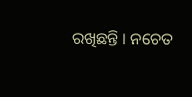ରଖିଛନ୍ତି । ନଚେତ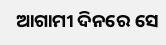ଆଗାମୀ ଦିନରେ ସେ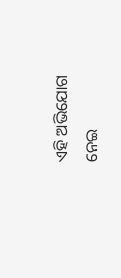ଏହି ଅଭିଯୋଗ ନେଇ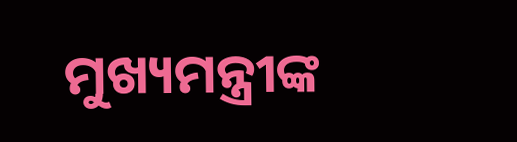ମୁଖ୍ୟମନ୍ତ୍ରୀଙ୍କ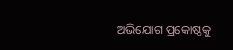ଅଭିଯୋଗ ପ୍ରକୋଷ୍ଠକୁ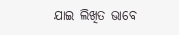ଯାଇ ଲିଖିତ ଭାବେ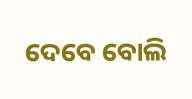ଦେବେ ବୋଲି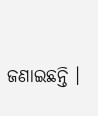ଜଣାଇଛନ୍ତି ।